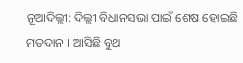ନୂଆଦିଲ୍ଲୀ: ଦିଲ୍ଲୀ ବିଧାନସଭା ପାଇଁ ଶେଷ ହୋଇଛି ମତଦାନ । ଆସିଛି ବୁଥ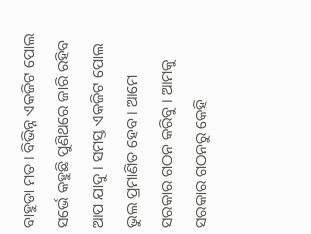ବାହୁଡା ମତ । ବିଭିନ୍ନ ଏକଜିଟ ପୋଲ ସର୍ଭେ କହୁଛି ପୁଣିଥରେ ଜାରି ରହିବ ଆପ ଯାଦୁ । ସମସ୍ତ ଏକଜିଟ ପୋଲ ଭୁଲ ପ୍ରମାଣିତ ହେବ । ଆମେ ସରକାର ଗଠନ କରିବୁ । ଆମକୁ ସରକାର ଗଠନରୁ କେହି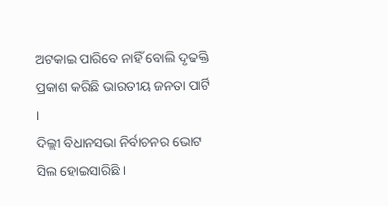ଅଟକାଇ ପାରିବେ ନାହିଁ ବୋଲି ଦୃଢକ୍ତି ପ୍ରକାଶ କରିଛି ଭାରତୀୟ ଜନତା ପାର୍ଟି ।
ଦିଲ୍ଲୀ ବିଧାନସଭା ନିର୍ବାଚନର ଭୋଟ ସିଲ ହୋଇସାରିଛି ।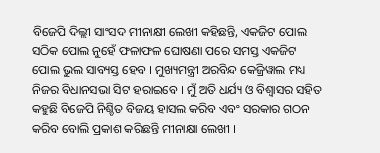ବିଜେପି ଦିଲ୍ଲୀ ସାଂସଦ ମୀନାକ୍ଷୀ ଲେଖୀ କହିଛନ୍ତି, ଏକଜିଟ ପୋଲ ସଠିକ ପୋଲ ନୁହେଁ ଫଳାଫଳ ଘୋଷଣା ପରେ ସମସ୍ତ ଏକଜିଟ ପୋଲ ଭୁଲ ସାବ୍ୟସ୍ତ ହେବ । ମୁଖ୍ୟମନ୍ତ୍ରୀ ଅରବିନ୍ଦ କେଜ୍ରିୱାଲ ମଧ୍ୟ ନିଜର ବିଧାନସଭା ସିଟ ହରାଇବେ । ମୁଁ ଅତି ଧର୍ଯ୍ୟ ଓ ବିଶ୍ବାସର ସହିତ କହୁଛି ବିଜେପି ନିଶ୍ଚିତ ବିଜୟ ହାସଲ କରିବ ଏବଂ ସରକାର ଗଠନ କରିବ ବୋଲି ପ୍ରକାଶ କରିଛନ୍ତି ମୀନାକ୍ଷା ଲେଖୀ ।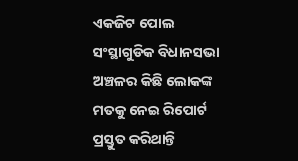ଏକଜିଟ ପୋଲ ସଂସ୍ଥାଗୁଡିକ ବିଧାନସଭା ଅଞ୍ଚଳର କିଛି ଲୋକଙ୍କ ମତକୁ ନେଇ ରିପୋର୍ଟ ପ୍ରସ୍ତୁତ କରିଥାନ୍ତି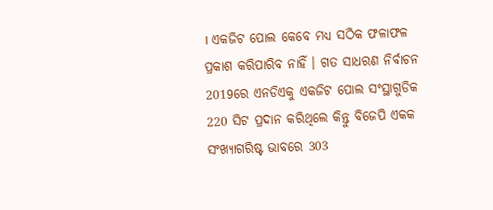। ଏକଜିଟ ପୋଲ କେବେ ମଧ୍ୟ ସଠିକ ଫଳାଫଳ ପ୍ରକାଶ କରିପାରିବ ନାହିଁ । ଗତ ସାଧରଣ ନିର୍ବାଚନ 2019ରେ ଏନଡିଏକୁ ଏକଜିଟ ପୋଲ ସଂସ୍ଥାଗୁଡିକ 220 ସିଟ ପ୍ରଦାନ କରିଥିଲେ କିନ୍ତୁ ବିଜେପି ଏକକ ସଂଖ୍ୟାଗରିଷ୍ଟ ଭାବରେ 303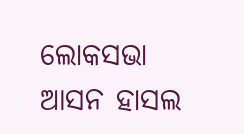ଲୋକସଭା ଆସନ ହାସଲ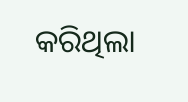କରିଥିଲା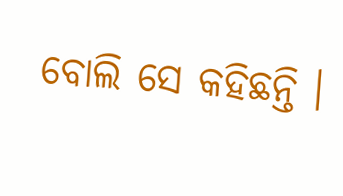ବୋଲି ସେ କହିଛନ୍ତି ।